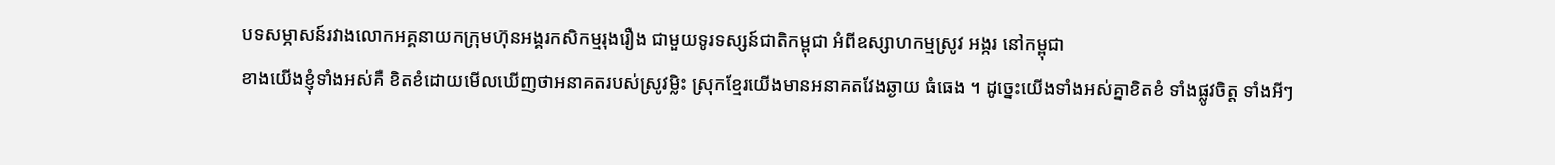បទសម្ភាសន៍រវាងលោកអគ្គនាយកក្រុមហ៊ុនអង្គរកសិកម្មរុងរឿង ជាមួយទូរទស្សន៍ជាតិកម្ពុជា អំពីឧស្សាហកម្មស្រូវ អង្ករ នៅកម្ពុជា
ខាងយើងខ្ញុំទាំងអស់គឺ ខិតខំដោយមើលឃើញថាអនាគតរបស់ស្រូវម្លិះ ស្រុកខ្មែរយើងមានអនាគតវែងឆ្ងាយ ធំធេង ។ ដូច្នេះយើងទាំងអស់គ្នាខិតខំ ទាំងផ្លូវចិត្ត ទាំងអីៗ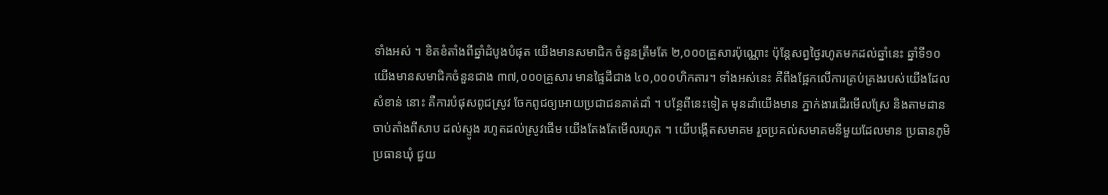ទាំងអស់ ។ ខិតខំតាំងពីឆ្នាំដំបូងបំផុត យើងមានសមាជិក ចំនួនត្រឹមតែ ២,០០០គ្រួសារប៉ុណ្ណោះ ប៉ុន្តែសព្វថ្ងៃរហូតមកដល់ឆ្នាំនេះ ឆ្នាំទី១០ យើងមានសមាជិកចំនួនជាង ៣៧,០០០គ្រួសារ មានផ្ទៃដីជាង ៤០,០០០ហិកតារ។ ទាំងអស់នេះ គឺពឹងផ្អែកលើការគ្រប់គ្រងរបស់យើងដែលសំខាន់ នោះ គឺការបំផុសពូជស្រូវ ចែកពូជឲ្យអោយប្រជាជនគាត់ដាំ ។ បន្ថែពីនេះទៀត មុនដាំយើងមាន ភ្នាក់ងារដើរមើលស្រែ និងតាមដាន ចាប់តាំងពីសាប ដល់ស្ទូង រហូតដល់ស្រូវផើម យើងតែងតែមើលរហូត ។ យើបង្កើតសមាគម រួចប្រគល់សមាគមនីមួយដែលមាន ប្រធានភូមិ ប្រធានឃុំ ជួយ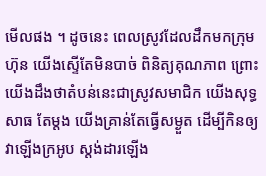មើលផង ។ ដូចនេះ ពេលស្រូវដែលដឹកមកក្រុមហ៊ុន យើងស្ទើតែមិនបាច់ ពិនិត្យគុណភាព ព្រោះយើងដឹងថាតំបន់នេះជាស្រូវសមាជិក យើងសុទ្ធសាធ តែម្តង យើងគ្រាន់តែធ្វើសម្ងួត ដើម្បីកិនឲ្យវាឡើងក្រអូប ស្តង់ដារឡើង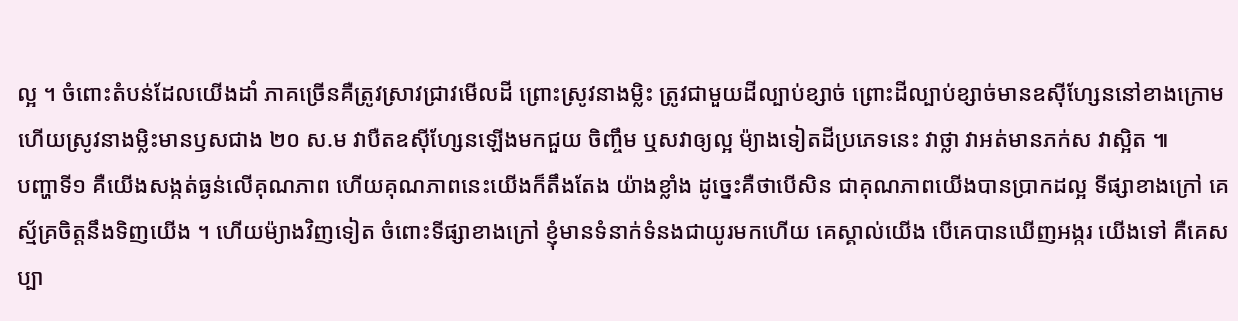ល្អ ។ ចំពោះតំបន់ដែលយើងដាំ ភាគច្រើនគឺត្រូវស្រាវជ្រាវមើលដី ព្រោះស្រូវនាងម្លិះ ត្រូវជាមួយដីល្បាប់ខ្សាច់ ព្រោះដីល្បាប់ខ្សាច់មានឧស៊ីហ្សែននៅខាងក្រោម ហើយស្រូវនាងម្លិះមានឫសជាង ២០ ស.ម វាបឺតឧស៊ីហ្សែនឡើងមកជួយ ចិញ្ចឹម ឬសវាឲ្យល្អ ម៉្យាងទៀតដីប្រភេទនេះ វាថ្លា វាអត់មានភក់ស វាស្អិត ៕
បញ្ហាទី១ គឺយើងសង្កត់ធ្ងន់លើគុណភាព ហើយគុណភាពនេះយើងក៏តឹងតែង យ៉ាងខ្លាំង ដូច្នេះគឺថាបើសិន ជាគុណភាពយើងបានប្រាកដល្អ ទីផ្សាខាងក្រៅ គេស្ម័គ្រចិត្តនឹងទិញយើង ។ ហើយម៉្យាងវិញទៀត ចំពោះទីផ្សាខាងក្រៅ ខ្ញុំមានទំនាក់ទំនងជាយូរមកហើយ គេស្គាល់យើង បើគេបានឃើញអង្ករ យើងទៅ គឺគេសប្បា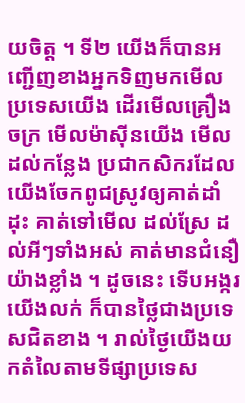យចិត្ត ។ ទី២ យើងក៏បានអញ្ជើញខាងអ្នកទិញមកមើល ប្រទេសយើង ដើរមើលគ្រឿងចក្រ មើលម៉ាស៊ីនយើង មើលដល់កន្លែង ប្រជាកសិករដែលយើងចែកពូជស្រូវឲ្យគាត់ដាំដុះ គាត់ទៅមើល ដល់ស្រែ ដល់អីៗទាំងអស់ គាត់មានជំនឿយ៉ាងខ្លាំង ។ ដូចនេះ ទើបអង្ករយើងលក់ ក៏បានថ្លៃជាងប្រទេសជិតខាង ។ រាល់ថ្ងៃយើងយកតំលៃតាមទីផ្សាប្រទេស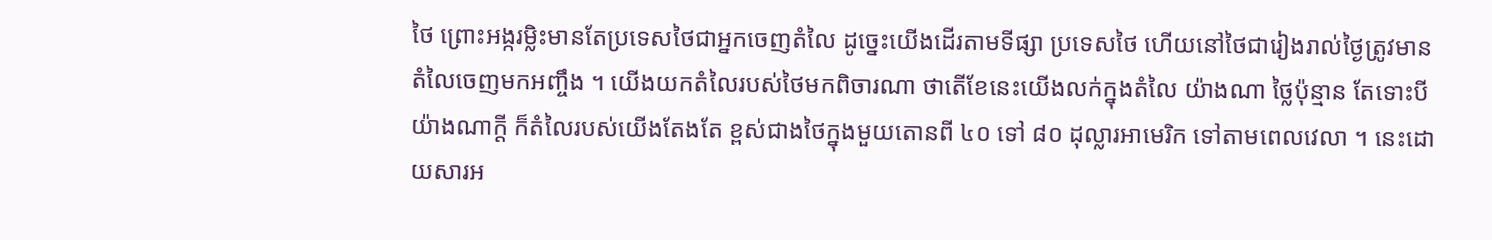ថៃ ព្រោះអង្ករម្លិះមានតែប្រទេសថៃជាអ្នកចេញតំលៃ ដូច្នេះយើងដើរតាមទីផ្សា ប្រទេសថៃ ហើយនៅថៃជារៀងរាល់ថ្ងៃត្រូវមានតំលៃចេញមកអញ្ចឹង ។ យើងយកតំលៃរបស់ថៃមកពិចារណា ថាតើខែនេះយើងលក់ក្នុងតំលៃ យ៉ាងណា ថ្លៃប៉ុន្មាន តែទោះបីយ៉ាងណាក្តី ក៏តំលៃរបស់យើងតែងតែ ខ្ពស់ជាងថៃក្នុងមួយតោនពី ៤០ ទៅ ៨០ ដុល្លារអាមេរិក ទៅតាមពេលវេលា ។ នេះដោយសារអ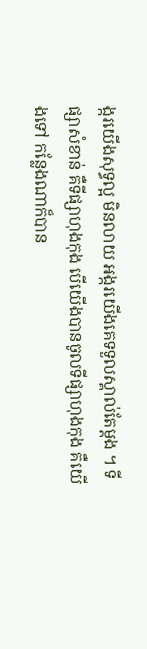ង្ករយើងសុទ្ធល្អ មិនលាយ អង្ករយើងគេទទួលស្គាល់តែម្តង ។ ទីផ្សាសំខាន់ គឺទីផ្សាហុងកុង បើយើងបានចូលទីផ្សាហុងកុង គឺយើងទៅ កន្លែងណាក៏បាន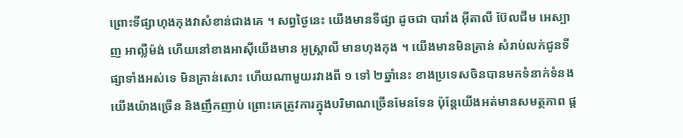ព្រោះទីផ្សាហុងកុងវាសំខាន់ជាងគេ ។ សព្វថ្ងៃនេះ យើងមានទីផ្សា ដូចជា បារាំង អ៊ីតាលី ប៊ែលជីម អេស្បាញ អាល្លឺម៉ង់ ហើយនៅខាងអាស៊ីយើងមាន អូស្ត្រាលី មានហុងកុង ។ យើងមានមិនគ្រាន់ សំរាប់លក់ជូនទីផ្សាទាំងអស់ទេ មិនគ្រាន់សោះ ហើយណាមួយរវាងពី ១ ទៅ ២ឆ្នាំនេះ ខាងប្រទេសចិនបានមកទំនាក់ទំនងយើងយ៉ាងច្រើន និងញឹកញាប់ ព្រោះគេត្រូវការក្នុងបរិមាណច្រើនមែនទែន ប៉ុនែ្តយើងអត់មានសមត្ថភាព ផ្ត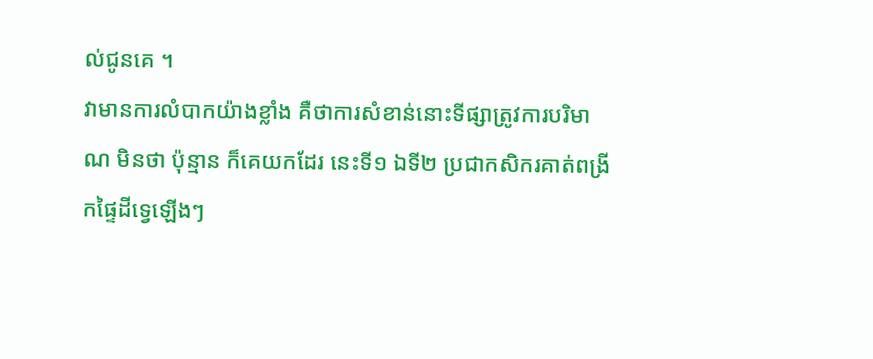ល់ជូនគេ ។
វាមានការលំបាកយ៉ាងខ្លាំង គឺថាការសំខាន់នោះទីផ្សាត្រូវការបរិមាណ មិនថា ប៉ុន្មាន ក៏គេយកដែរ នេះទី១ ឯទី២ ប្រជាកសិករគាត់ពង្រីកផ្ទៃដីទ្វេឡើងៗ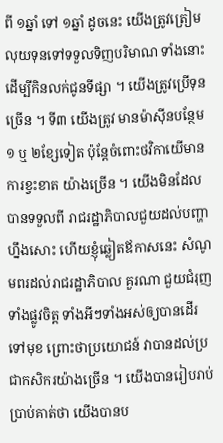ពី ១ឆ្នាំ ទៅ ១ឆ្នាំ ដូចនេះ យើងត្រូវត្រៀមលុយទុនទៅទទួលទិញបរិមាណ ទាំងនោះ ដើម្បីកិនលក់ជូនទីផ្សា ។ យើងត្រូវប្រើទុនច្រើន ។ ទី៣ យើងត្រូវ មានម៉ាស៊ីនបន្ថែម ១ ឬ ២ខ្សែទៀត ប៉ុន្តែចំពោះថវិកាយើមានការខ្វះខាត យ៉ាងច្រើន ។ យើងមិនដែលបានទទួលពី រាជរដ្ឋាភិបាលជួយដល់បញ្ហា ហ្នឹងសោះ ហើយខ្ញុំឆ្លៀតឪកាសនេះ សំណូមពរដល់រាជរដ្ឋាភិបាល គួរណា ជួយជំរុញទាំងផ្លូវចិត្ត ទាំងអីៗទាំងអស់ឲ្យបានដើរទៅមុខ ព្រោះថាប្រយោជន៍ វាបានដល់ប្រជាកសិករយ៉ាងច្រើន ។ យើងបានរៀបរាប់ប្រាប់គាត់ថា យើងបានប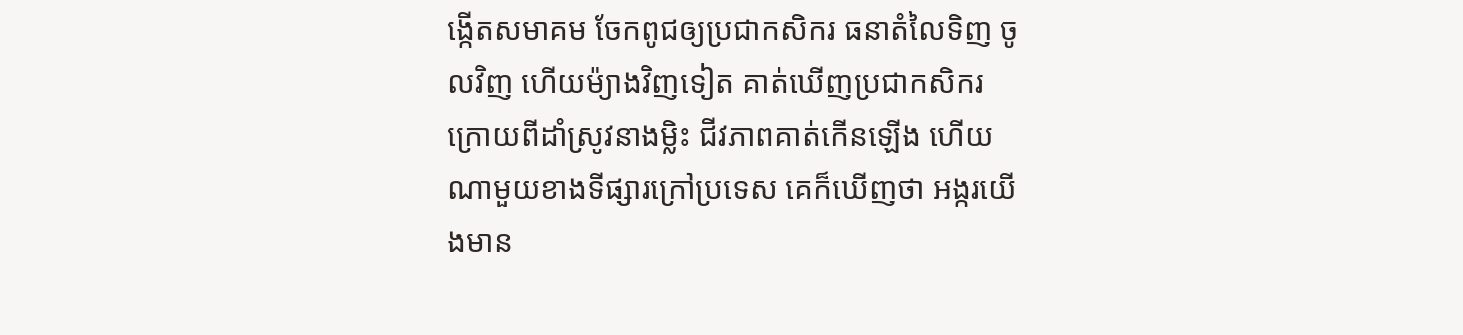ង្កើតសមាគម ចែកពូជឲ្យប្រជាកសិករ ធនាតំលៃទិញ ចូលវិញ ហើយម៉្យាងវិញទៀត គាត់ឃើញប្រជាកសិករ ក្រោយពីដាំស្រូវនាងម្លិះ ជីវភាពគាត់កើនឡើង ហើយណាមួយខាងទីផ្សារក្រៅប្រទេស គេក៏ឃើញថា អង្ករយើងមាន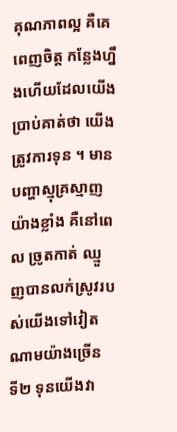គុណភាពល្អ គឺគេពេញចិត្ត កន្លែងហ្នឹងហើយដែលយើង ប្រាប់គាត់ថា យើងត្រូវការទុន ។ មានបញ្ហាស្មុគ្រស្មាញយ៉ាងខ្លាំង គឺនៅពេល ច្រូតកាត់ ឈ្មួញបានលក់ស្រូវរបស់យើងទៅវៀតណាមយ៉ាងច្រើន ទី២ ទុនយើងវា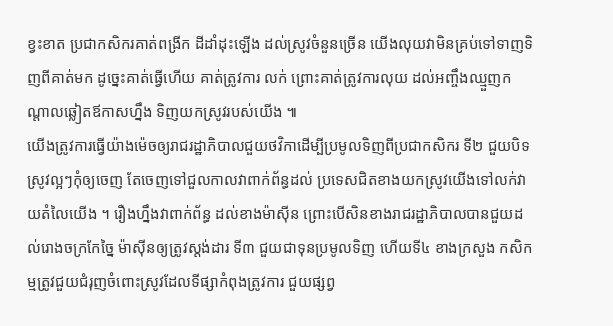ខ្វះខាត ប្រជាកសិករគាត់ពង្រីក ដីដាំដុះឡើង ដល់ស្រូវចំនួនច្រើន យើងលុយវាមិនគ្រប់ទៅទាញទិញពីគាត់មក ដូច្នេះគាត់ធ្វើហើយ គាត់ត្រូវការ លក់ ព្រោះគាត់ត្រូវការលុយ ដល់អញ្ចឹងឈ្មួញកណ្តាលឆ្លៀតឪកាសហ្នឹង ទិញយកស្រូវរបស់យើង ៕
យើងត្រូវការធ្វើយ៉ាងម៉េចឲ្យរាជរដ្ឋាភិបាលជួយថវិកាដើម្បីប្រមូលទិញពីប្រជាកសិករ ទី២ ជួយបិទស្រូវល្អៗកុំឲ្យចេញ តែចេញទៅជួលកាលវាពាក់ព័ន្ធដល់ ប្រទេសជិតខាងយកស្រូវយើងទៅលក់វាយតំលៃយើង ។ រឿងហ្នឹងវាពាក់ព័ន្ធ ដល់ខាងម៉ាស៊ីន ព្រោះបើសិនខាងរាជរដ្ឋាភិបាលបានជួយដល់រោងចក្រកែច្នៃ ម៉ាស៊ីនឲ្យត្រូវស្តង់ដារ ទី៣ ជួយជាទុនប្រមូលទិញ ហើយទី៤ ខាងក្រសួង កសិកម្មត្រូវជួយជំរុញចំពោះស្រូវដែលទីផ្សាកំពុងត្រូវការ ជួយផ្សព្វ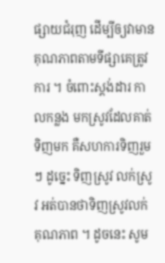ផ្សាយជំរុញ ដើម្បីឲ្យវាមានគុណភាពតាមទីផ្សាគេត្រូវការ ។ ចំពោះស្តង់ដារ កាលកន្លង មកស្រូវដែលគាត់ទិញមក គឺសហការទិញរួមៗ ដូច្នេះ ទិញស្រូវ លក់ស្រូវ អត់បានថាទិញស្រូវលក់គុណភាព ។ ដូចនេះ សូម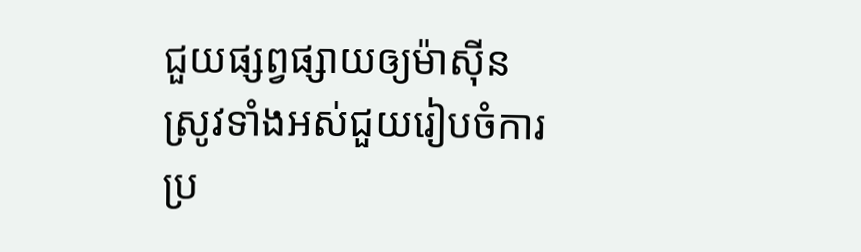ជួយផ្សព្វផ្សាយឲ្យម៉ាស៊ីន ស្រូវទាំងអស់ជួយរៀបចំការប្រ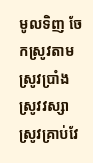មូលទិញ ចែកស្រូវតាមស្រូវប្រាំង ស្រូវវស្សា ស្រូវគ្រាប់វែ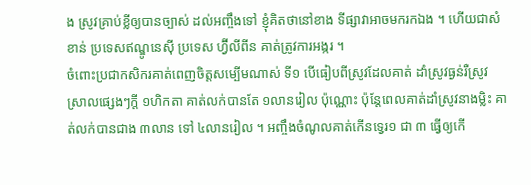ង ស្រូវគ្រាប់ខ្លីឲ្យបានច្បាស់ ដល់អញ្ចឹងទៅ ខ្ញុំគិតថានៅខាង ទីផ្សាវាអាចមករកឯង ។ ហើយជាសំខាន់ ប្រទេសឥណ្ឌូនេស៊ី ប្រទេស ហ្វ៊ីលីពីន គាត់ត្រូវការអង្ករ ។
ចំពោះប្រជាកសិករគាត់ពេញចិត្តសម្បើមណាស់ ទី១ បើធៀបពីស្រូវដែលគាត់ ដាំស្រូវធ្ងន់រឺស្រូវស្រាលផ្សេងៗក្តី ១ហិកតា គាត់លក់បានតែ ១លានរៀល ប៉ុណ្ណោះ ប៉ុន្តែពេលគាត់ដាំស្រូវនាងម្លិះ គាត់លក់បានជាង ៣លាន ទៅ ៤លានរៀល ។ អញ្ចឹងចំណូលគាត់កើនទ្វេរ១ ជា ៣ ធ្វើឲ្យកើ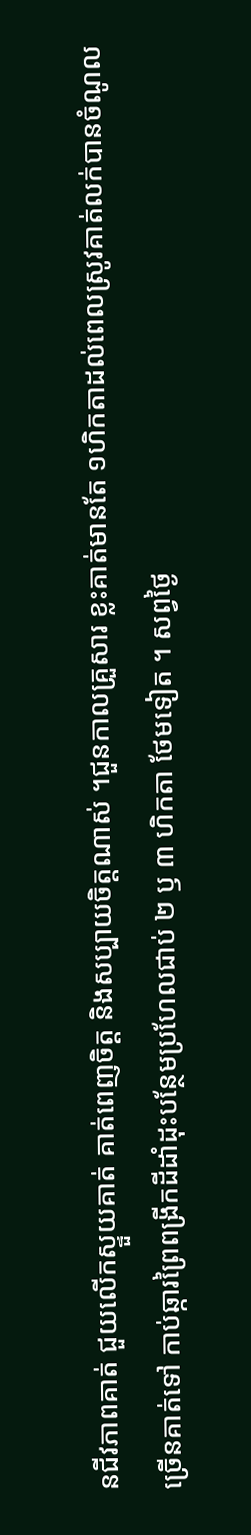នជីវភាពគាត់ ជួយលើកស្ទួយគាត់ គាត់ពេញចិត្ត និងសប្បាយចិត្តណាស់ ។ជួនកាលគ្រួសារ ខ្លះគាត់មានតែ ១ហិកតាដល់ពេលស្រូវគាត់លក់បានចំណូលច្រើនគាត់ទៅ កាប់ឆ្ការព្រៃពង្រីកដីដាំដុះបន្ថែមប្រហែលជាប់ ២ ឫ ៣ ហិកតា ថែមទៀត ។ សព្វថ្ងៃ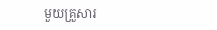មួយគ្រួសារ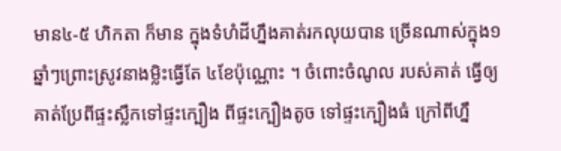មាន៤-៥ ហិកតា ក៏មាន ក្នុងទំហំដីហ្នឹងគាត់រកលុយបាន ច្រើនណាស់ក្នុង១ឆ្នាំៗព្រោះស្រូវនាងម្លិះធ្វើតែ ៤ខែប៉ុណ្ណោះ ។ ចំពោះចំណូល របស់គាត់ ធ្វើឲ្យគាត់ប្រែពីផ្ទះស្លឹកទៅផ្ទះក្បឿង ពីផ្ទះក្បឿងតូច ទៅផ្ទះក្បឿងធំ ក្រៅពីហ្នឹ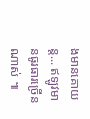ងមានគោយន្ត... ឥឡូវមានធូរធារច្រើនណាស់ ៕